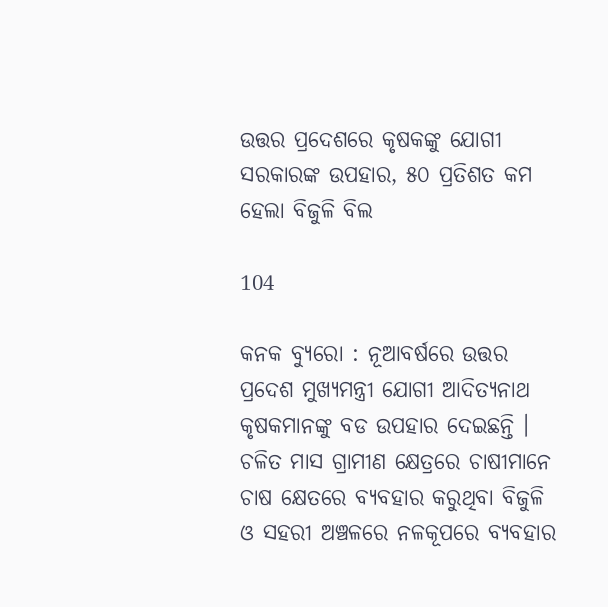ଉତ୍ତର ପ୍ରଦେଶରେ କୃଷକଙ୍କୁ ଯୋଗୀ ସରକାରଙ୍କ ଉପହାର, ୫୦ ପ୍ରତିଶତ କମ ହେଲା ବିଜୁଳି ବିଲ

104

କନକ ବ୍ୟୁରୋ : ନୂଆବର୍ଷରେ ଉତ୍ତର ପ୍ରଦେଶ ମୁଖ୍ୟମନ୍ତ୍ରୀ ଯୋଗୀ ଆଦିତ୍ୟନାଥ କୃଷକମାନଙ୍କୁ ବଡ ଉପହାର ଦେଇଛନ୍ତି । ଚଳିତ ମାସ ଗ୍ରାମୀଣ କ୍ଷେତ୍ରରେ ଚାଷୀମାନେ ଚାଷ କ୍ଷେତରେ ବ୍ୟବହାର କରୁଥିବା ବିଜୁଳି ଓ ସହରୀ ଅଞ୍ଚଳରେ ନଳକୂପରେ ବ୍ୟବହାର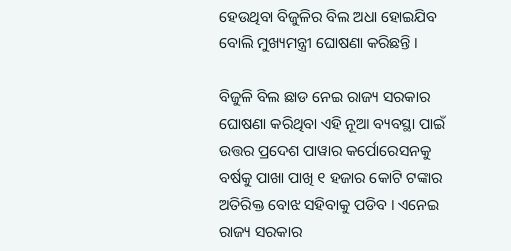ହେଉଥିବା ବିଜୁଳିର ବିଲ ଅଧା ହୋଇଯିବ ବୋଲି ମୁଖ୍ୟମନ୍ତ୍ରୀ ଘୋଷଣା କରିଛନ୍ତି ।

ବିଜୁଳି ବିଲ ଛାଡ ନେଇ ରାଜ୍ୟ ସରକାର ଘୋଷଣା କରିଥିବା ଏହି ନୂଆ ବ୍ୟବସ୍ଥା ପାଇଁ ଉତ୍ତର ପ୍ରଦେଶ ପାୱାର କର୍ପୋରେସନକୁ ବର୍ଷକୁ ପାଖା ପାଖି ୧ ହଜାର କୋଟି ଟଙ୍କାର ଅତିରିକ୍ତ ବୋଝ ସହିବାକୁ ପଡିବ । ଏନେଇ ରାଜ୍ୟ ସରକାର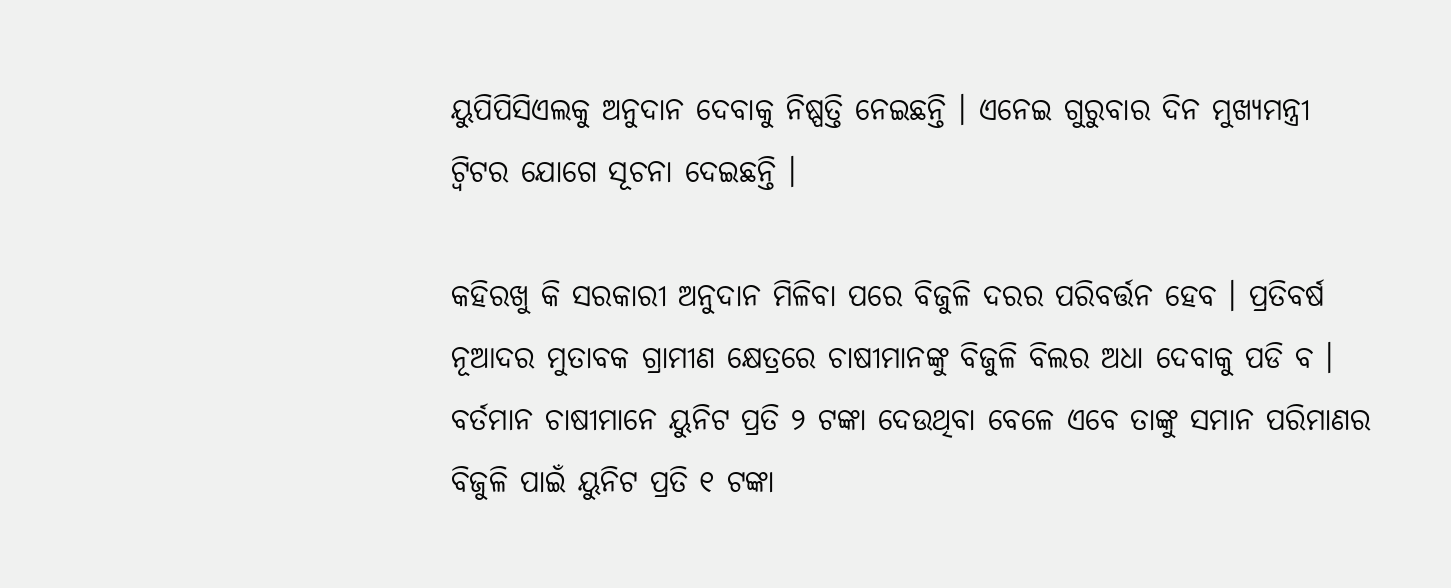ୟୁପିପିସିଏଲକୁ ଅନୁଦାନ ଦେବାକୁ ନିଷ୍ପତ୍ତି ନେଇଛନ୍ତି । ଏନେଇ ଗୁରୁବାର ଦିନ ମୁଖ୍ୟମନ୍ତ୍ରୀ ଟ୍ୱିଟର ଯୋଗେ ସୂଚନା ଦେଇଛନ୍ତି ।

କହିରଖୁ କି ସରକାରୀ ଅନୁଦାନ ମିଳିବା ପରେ ବିଜୁଳି ଦରର ପରିବର୍ତ୍ତନ ହେବ । ପ୍ରତିବର୍ଷ ନୂଆଦର ମୁତାବକ ଗ୍ରାମୀଣ କ୍ଷେତ୍ରରେ ଚାଷୀମାନଙ୍କୁ ବିଜୁଳି ବିଲର ଅଧା ଦେବାକୁ ପଡି ବ । ବର୍ତମାନ ଚାଷୀମାନେ ୟୁନିଟ ପ୍ରତି ୨ ଟଙ୍କା ଦେଉଥିବା ବେଳେ ଏବେ ତାଙ୍କୁ ସମାନ ପରିମାଣର ବିଜୁଳି ପାଇଁ ୟୁନିଟ ପ୍ରତି ୧ ଟଙ୍କା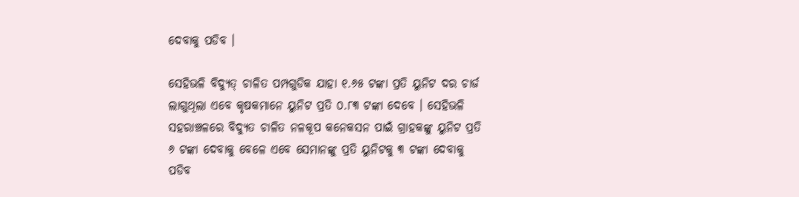ଦେବାକୁ ପଡିବ ।

ସେହିଭଳି ବିଦ୍ୟୁତ୍ ଚାଳିତ ପମ୍ପଗୁଡିକ ଯାହା ୧.୬୫ ଟଙ୍କା ପ୍ରତି ୟୁନିଟ ଦର ଚାର୍ଜ ଲାଗୁଥିଲା ଏବେ କୃଷକମାନେ ୟୁନିଟ ପ୍ରତି ୦.୮୩ ଟଙ୍କା ଦେବେ । ସେହିଭଳି ସହରାଞ୍ଚଳରେ ବିଦ୍ୟୁତ ଚାଳିତ ନଳକୂପ କନେକସନ ପାଇଁ ଗ୍ରାହକଙ୍କୁ ୟୁନିଟ ପ୍ରତି ୬ ଟଙ୍କା ଦେବାକୁ ବେଳେ ଏବେ ସେମାନଙ୍କୁ ପ୍ରତି ୟୁନିଟକୁ ୩ ଟଙ୍କା ଦେବାକୁ ପଡିବ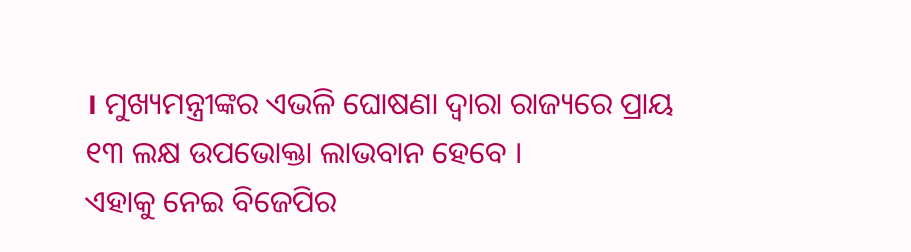। ମୁଖ୍ୟମନ୍ତ୍ରୀଙ୍କର ଏଭଳି ଘୋଷଣା ଦ୍ୱାରା ରାଜ୍ୟରେ ପ୍ରାୟ ୧୩ ଲକ୍ଷ ଉପଭୋକ୍ତା ଲାଭବାନ ହେବେ ।
ଏହାକୁ ନେଇ ବିଜେପିର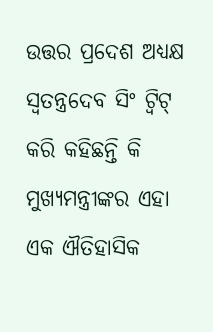ଉତ୍ତର ପ୍ରଦେଶ ଅଧ୍ୟକ୍ଷ ସ୍ୱତନ୍ତ୍ରଦେବ ସିଂ ଟ୍ୱିଟ୍ କରି କହିଛନ୍ତି କି ମୁଖ୍ୟମନ୍ତ୍ରୀଙ୍କର ଏହା ଏକ ଐତିହାସିକ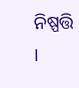ନିଷ୍ପତ୍ତି ।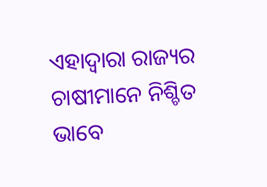ଏହାଦ୍ୱାରା ରାଜ୍ୟର ଚାଷୀମାନେ ନିଶ୍ଚିତ ଭାବେ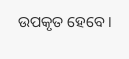ଉପକୃତ ହେବେ ।